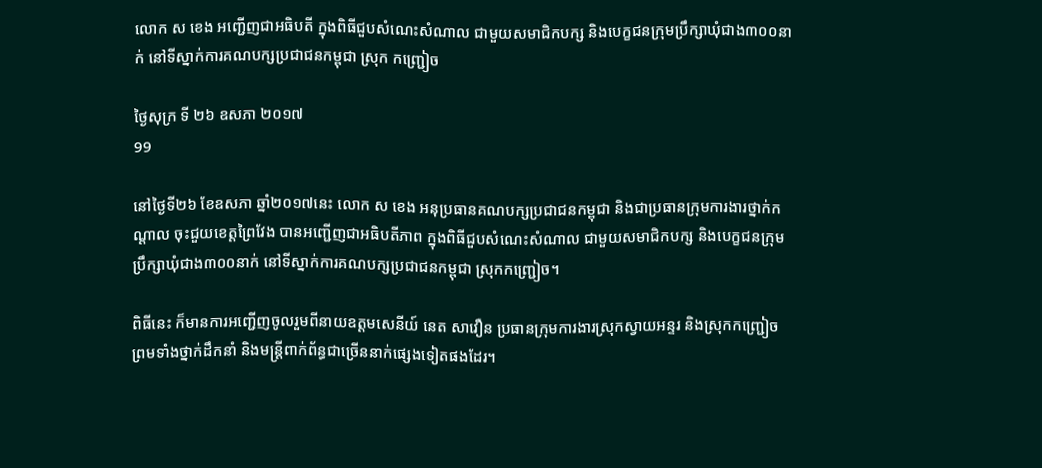លោក ស ខេង អញ្ជើញជាអធិបតី ក្នុងពិធីជួបសំណេះសំណាល ជាមួយសមាជិកបក្ស និងបេក្ខជនក្រុមប្រឹក្សាឃុំជាង៣០០នាក់ នៅទីស្នាក់ការគណបក្សប្រជាជនកម្ពុជា ស្រុក កញ្រ្ជៀច

ថ្ងៃសុក្រ ទី ២៦ ឧសភា ២០១៧
99

នៅថ្ងៃទី២៦ ខែឧសភា ឆ្នាំ២០១៧នេះ លោក ស ខេង អនុប្រធានគណបក្សប្រជាជនកម្ពុជា និងជាប្រធានក្រុមការងារថ្នាក់កណ្តាល ចុះជួយខេត្តព្រៃវែង បានអញ្ជើញជាអធិបតីភាព ក្នុងពិធីជួបសំណេះសំណាល ជាមួយសមាជិកបក្ស និងបេក្ខជនក្រុមប្រឹក្សាឃុំជាង៣០០នាក់ នៅទីស្នាក់ការគណបក្សប្រជាជនកម្ពុជា ស្រុកកញ្រ្ជៀច។

ពិធីនេះ ក៏មានការអញ្ជើញចូលរួមពីនាយឧត្តមសេនីយ៍ នេត សាវឿន ប្រធានក្រុមការងារស្រុកស្វាយអន្ទរ និងស្រុកកញ្រ្ជៀច ព្រមទាំងថ្នាក់ដឹកនាំ និងមន្រ្តីពាក់ព័ន្ធជាច្រើននាក់ផ្សេងទៀតផងដែរ។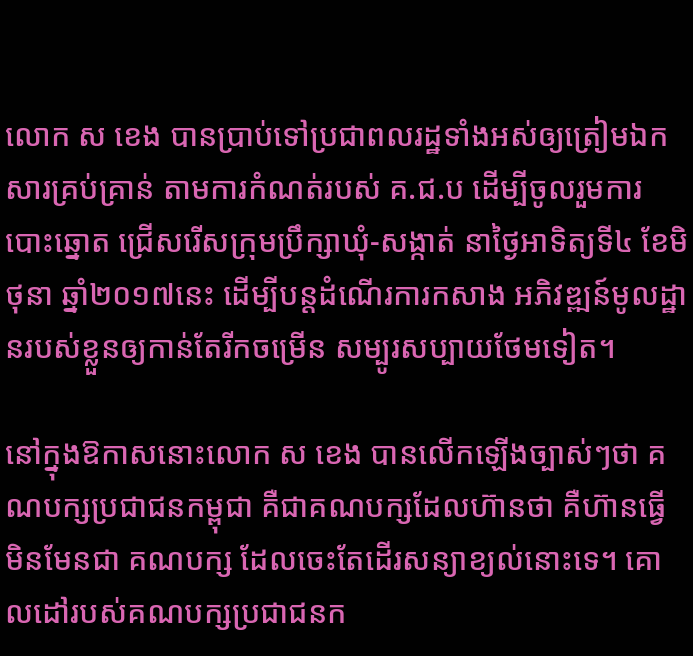លោក ស ខេង បានប្រាប់ទៅប្រជាពលរដ្ឋទាំងអស់ឲ្យត្រៀមឯកសារគ្រប់គ្រាន់ តាមការកំណត់របស់ គ.ជ.ប ដើម្បីចូលរួមការបោះឆ្នោត ជ្រើសរើសក្រុមប្រឹក្សាឃុំ-សង្កាត់ នាថ្ងៃអាទិត្យទី៤ ខែមិថុនា ឆ្នាំ២០១៧នេះ ដើម្បីបន្តដំណើរការកសាង អភិវឌ្ឍន៍មូលដ្ឋានរបស់ខ្លួនឲ្យកាន់តែរីកចម្រើន សម្បូរសប្បាយថែមទៀត។

នៅក្នុងឱកាសនោះលោក ស ខេង បានលើកឡើងច្បាស់ៗថា គណបក្សប្រជាជនកម្ពុជា គឺជាគណបក្សដែលហ៊ានថា គឺហ៊ានធ្វើ មិនមែនជា គណបក្ស ដែលចេះតែដើរសន្យាខ្យល់នោះទេ។ គោលដៅរបស់គណបក្សប្រជាជនក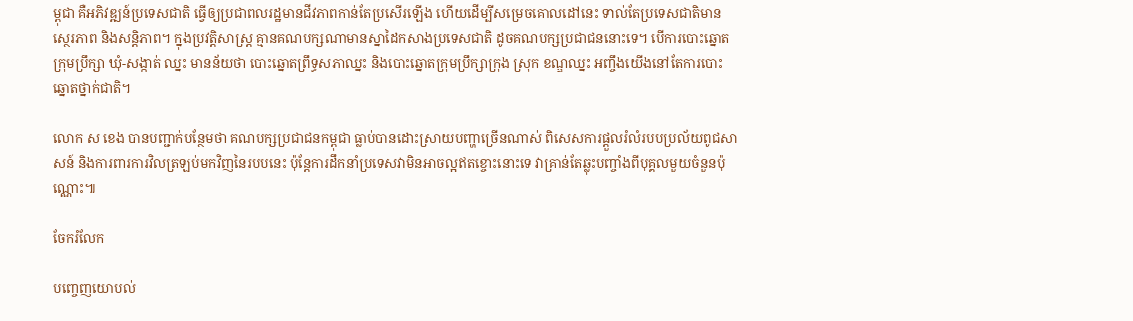ម្ពុជា គឺអភិវឌ្ឍន៍ប្រទេសជាតិ ធ្វើឲ្យប្រជាពលរដ្ឋមានជីវភាពកាន់តែប្រសើរឡើង ហើយដើម្បីសម្រេចគោលដៅនេះ ទាល់តែប្រទេសជាតិមានស្ថេរភាព និងសន្តិភាព។ ក្នុងប្រវត្តិសាស្រ្ត គ្មានគណបក្សណាមានស្នាដៃកសាងប្រទេសជាតិ ដូចគណបក្សប្រជាជននោះទេ។ បើការបោះឆ្នោតក្រុមប្រឹក្សា ឃុំ-សង្កាត់ ឈ្នះ មានន័យថា បោះឆ្នោតព្រឹទ្ធសភាឈ្នះ និងបោះឆ្នោតក្រុមប្រឹក្សាក្រុង ស្រុក ខណ្ឌឈ្នះ អញ្ចឹងយើងនៅតែការបោះឆ្នោតថ្នាក់ជាតិ។

លោក ស ខេង បានបញ្ជាក់បន្ថែមថា គណបក្សប្រជាជនកម្ពុជា ធ្លាប់បានដោះស្រាយបញ្ហាច្រើនណាស់ ពិសេសការផ្តួលរំលំរបបប្រល័យពូជសាសន៍ និងការពារការវិលត្រឡប់មកវិញនៃរបបនេះ ប៉ុន្តែការដឹកនាំប្រទេសវាមិនអាចល្អឥតខ្ចោះនោះទេ វាគ្រាន់តែឆ្លុះបញ្ចាំងពីបុគ្គលមួយចំនួនប៉ុណ្ណោះ៕

ចែករំលែក

បញ្ចេញយោបល់